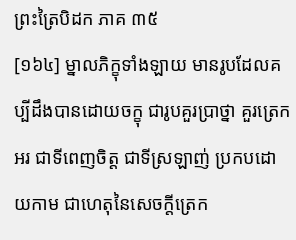ព្រះត្រៃបិដក ភាគ ៣៥
[១៦៤] ម្នាលភិក្ខុទាំងឡាយ មានរូបដែលគប្បីដឹងបានដោយចក្ខុ ជារូបគួរប្រាថ្នា គួរត្រេកអរ ជាទីពេញចិត្ត ជាទីស្រឡាញ់ ប្រកបដោយកាម ជាហេតុនៃសេចក្តីត្រេក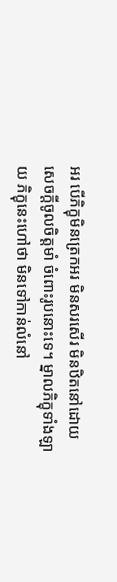អរ បើភិក្ខុមិនត្រេកអរ មិនសរសើរ មិនឋិតនៅដោយសេចក្តីចូលចិត្តមាំ ចំពោះរូបនោះទេ។ ម្នាលភិក្ខុទាំងឡាយ ភិក្ខុនេះហៅថា មិនទៅកាន់លំនៅ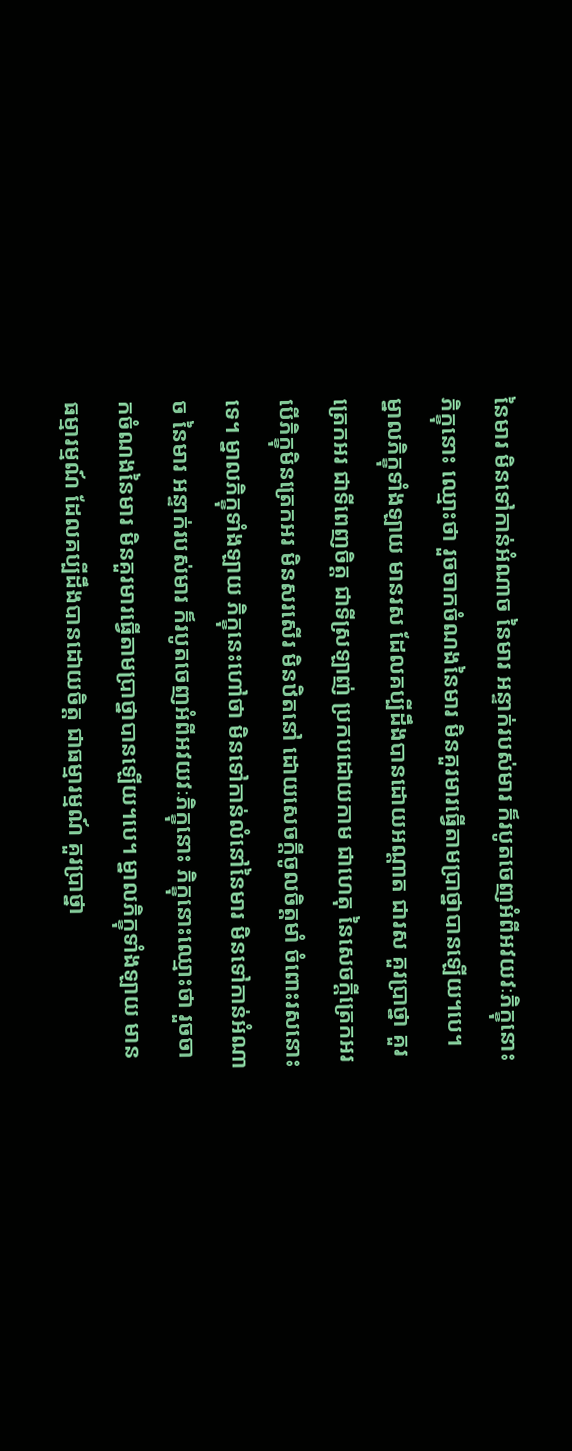នៃមារ មិនទៅកាន់អំណាច នៃមារ អន្ទាក់របស់មារ ក៏របូតចេញអំពីអវយវៈភិក្ខុនោះ ភិក្ខុនោះ ឈ្មោះថា រួចចាកចំណងនៃមារ មិនគួរមារធ្វើតាមប្រាថ្នាបានឡើយ។បេ។ ម្នាលភិក្ខុទាំងឡាយ មានរស ដែលគប្បីដឹងបានដោយអណ្តាត ជារស គួរប្រាថ្នា គួរត្រេកអរ ជាទីពេញចិត្ត ជាទីស្រឡាញ់ ប្រកបដោយកាម ជាហេតុ នៃសេចក្តីត្រេកអរ បើភិក្ខុមិនត្រេកអរ មិនសរសើរ មិនឋិតនៅ ដោយសេចក្តីចូលចិត្តមាំ ចំពោះរសនោះទេ។ ម្នាលភិក្ខុទាំងឡាយ ភិក្ខុនេះហៅថា មិនទៅកាន់លំនៅនៃមារ មិនទៅកាន់អំណាច នៃមារ អន្ទាក់របស់មារ ក៏របូតចេញអំពីអវយវៈភិក្ខុនោះ ភិក្ខុនោះឈ្មោះថា រួចចាកចំណងនៃមារ មិនគួរមារធ្វើតាមប្រាថ្នាបានឡើយ។បេ។ ម្នាលភិក្ខុទាំងឡាយ មានធម្មារម្មណ៍ ដែលគប្បីដឹងបានដោយចិត្ត ជាធម្មារម្មណ៍ គួរប្រាថ្នា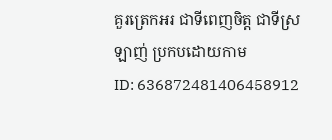គួរត្រេកអរ ជាទីពេញចិត្ត ជាទីស្រឡាញ់ ប្រកបដោយកាម
ID: 636872481406458912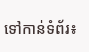ទៅកាន់ទំព័រ៖